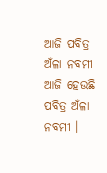ଆଜି ପବିତ୍ର ଅଁଳା ନବମୀ
ଆଜି ହେଉଛି ପବିତ୍ର ଅଁଳା ନବମୀ ।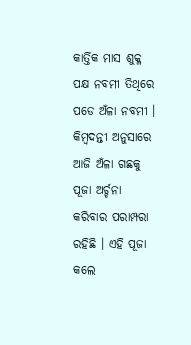କାର୍ତ୍ତିକ ମାସ ଶୁକ୍ଳ ପକ୍ଷ ନବମୀ ତିଥିରେ ପଡେ ଅଁଳା ନବମୀ । କିମ୍ବଦନ୍ତୀ ଅନୁସାରେ ଆଜି ଅଁଳା ଗଛକୁ ପୂଜା ଅର୍ଚ୍ଚନା କରିବାର ପରାମ୍ପରା ରହିଛି । ଏହି ପୂଜା କଲେ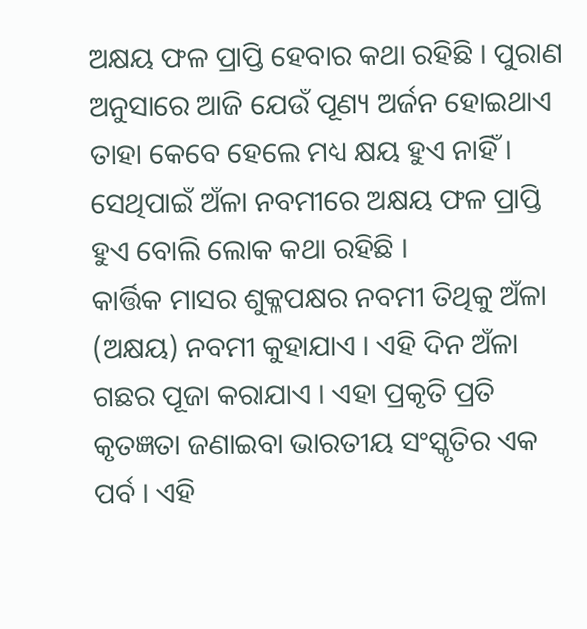ଅକ୍ଷୟ ଫଳ ପ୍ରାପ୍ତି ହେବାର କଥା ରହିଛି । ପୁରାଣ ଅନୁସାରେ ଆଜି ଯେଉଁ ପୂଣ୍ୟ ଅର୍ଜନ ହୋଇଥାଏ ତାହା କେବେ ହେଲେ ମଧ୍ୟ କ୍ଷୟ ହୁଏ ନାହିଁ । ସେଥିପାଇଁ ଅଁଳା ନବମୀରେ ଅକ୍ଷୟ ଫଳ ପ୍ରାପ୍ତି ହୁଏ ବୋଲି ଲୋକ କଥା ରହିଛି ।
କାର୍ତ୍ତିକ ମାସର ଶୁକ୍ଳପକ୍ଷର ନବମୀ ତିଥିକୁ ଅଁଳା (ଅକ୍ଷୟ) ନବମୀ କୁହାଯାଏ । ଏହି ଦିନ ଅଁଳା ଗଛର ପୂଜା କରାଯାଏ । ଏହା ପ୍ରକୃତି ପ୍ରତି କୃତଜ୍ଞତା ଜଣାଇବା ଭାରତୀୟ ସଂସ୍କୃତିର ଏକ ପର୍ବ । ଏହି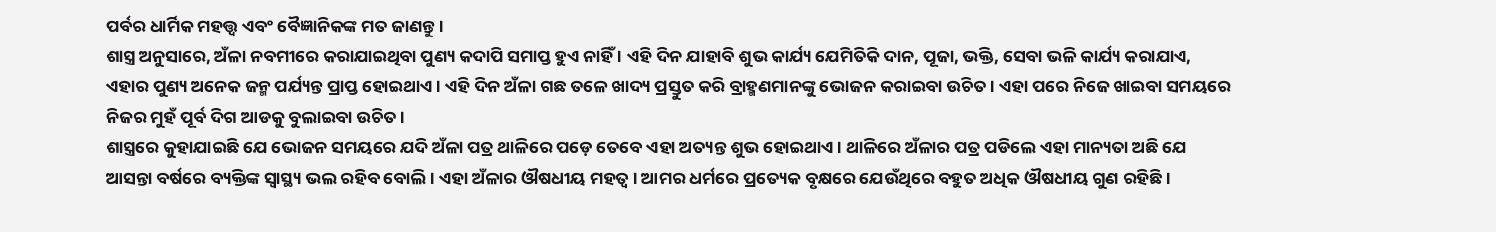ପର୍ବର ଧାର୍ମିକ ମହତ୍ତ୍ୱ ଏବଂ ବୈଜ୍ଞାନିକଙ୍କ ମତ ଜାଣନ୍ତୁ ।
ଶାସ୍ତ୍ର ଅନୁସାରେ, ଅଁଳା ନବମୀରେ କରାଯାଇଥିବା ପୁଣ୍ୟ କଦାପି ସମାପ୍ତ ହୁଏ ନାହିଁ । ଏହି ଦିନ ଯାହାବି ଶୁଭ କାର୍ଯ୍ୟ ଯେମିତିକି ଦାନ, ପୂଜା, ଭକ୍ତି, ସେବା ଭଳି କାର୍ଯ୍ୟ କରାଯାଏ, ଏହାର ପୁଣ୍ୟ ଅନେକ ଜନ୍ମ ପର୍ଯ୍ୟନ୍ତ ପ୍ରାପ୍ତ ହୋଇଥାଏ । ଏହି ଦିନ ଅଁଳା ଗଛ ତଳେ ଖାଦ୍ୟ ପ୍ରସ୍ତୁତ କରି ବ୍ରାହ୍ମଣମାନଙ୍କୁ ଭୋଜନ କରାଇବା ଉଚିତ । ଏହା ପରେ ନିଜେ ଖାଇବା ସମୟରେ ନିଜର ମୁହଁ ପୂର୍ବ ଦିଗ ଆଡକୁ ବୁଲାଇବା ଉଚିତ ।
ଶାସ୍ତ୍ରରେ କୁହାଯାଇଛି ଯେ ଭୋଜନ ସମୟରେ ଯଦି ଅଁଳା ପତ୍ର ଥାଳିରେ ପଡ଼େ ତେବେ ଏହା ଅତ୍ୟନ୍ତ ଶୁଭ ହୋଇଥାଏ । ଥାଳିରେ ଅଁଳାର ପତ୍ର ପଡିଲେ ଏହା ମାନ୍ୟତା ଅଛି ଯେ ଆସନ୍ତା ବର୍ଷରେ ବ୍ୟକ୍ତିଙ୍କ ସ୍ୱାସ୍ଥ୍ୟ ଭଲ ରହିବ ବୋଲି । ଏହା ଅଁଳାର ଔଷଧୀୟ ମହତ୍ୱ । ଆମର ଧର୍ମରେ ପ୍ରତ୍ୟେକ ବୃକ୍ଷରେ ଯେଉଁଥିରେ ବହୁତ ଅଧିକ ଔଷଧୀୟ ଗୁଣ ରହିଛି ।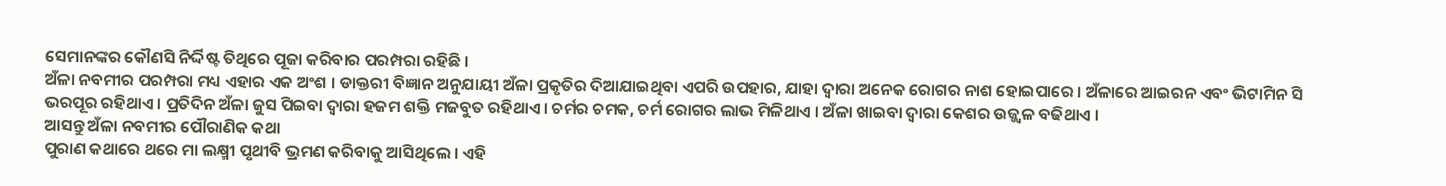ସେମାନଙ୍କର କୌଣସି ନିର୍ଦ୍ଦିଷ୍ଟ ତିଥିରେ ପୂଜା କରିବାର ପରମ୍ପରା ରହିଛି ।
ଅଁଳା ନବମୀର ପରମ୍ପରା ମଧ୍ୟ ଏହାର ଏକ ଅଂଶ । ଡାକ୍ତରୀ ବିଜ୍ଞାନ ଅନୁଯାୟୀ ଅଁଳା ପ୍ରକୃତିର ଦିଆଯାଇଥିବା ଏପରି ଉପହାର, ଯାହା ଦ୍ୱାରା ଅନେକ ରୋଗର ନାଶ ହୋଇପାରେ । ଅଁଳାରେ ଆଇରନ ଏବଂ ଭିଟାମିନ ସି ଭରପୂର ରହିଥାଏ । ପ୍ରତିଦିନ ଅଁଳା ଜୁସ ପିଇବା ଦ୍ୱାରା ହଜମ ଶକ୍ତି ମଜବୁତ ରହିଥାଏ । ଚର୍ମର ଚମକ, ଚର୍ମ ରୋଗର ଲାଭ ମିଳିଥାଏ । ଅଁଳା ଖାଇବା ଦ୍ୱାରା କେଶର ଉଜ୍ଜ୍ୱଳ ବଢିଥାଏ ।
ଆସନ୍ତୁ ଅଁଳା ନବମୀର ପୌରାଣିକ କଥା
ପୁରାଣ କଥାରେ ଥରେ ମା ଲକ୍ଷ୍ମୀ ପୃଥୀବି ଭ୍ରମଣ କରିବାକୁ ଆସିଥିଲେ । ଏହି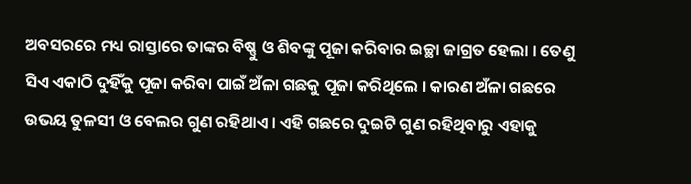ଅବସରରେ ମଧ୍ୟ ରାସ୍ତାରେ ତାଙ୍କର ବିଷ୍ଣୁ ଓ ଶିବଙ୍କୁ ପୂଜା କରିବାର ଇଚ୍ଛା ଜାଗ୍ରତ ହେଲା । ତେଣୁ ସିଏ ଏକାଠି ଦୁହିଁକୁ ପୂଜା କରିବା ପାଇଁ ଅଁଳା ଗଛକୁ ପୂଜା କରିଥିଲେ । କାରଣ ଅଁଳା ଗଛରେ ଉଭୟ ତୁଳସୀ ଓ ବେଲର ଗୁଣ ରହିଥାଏ । ଏହି ଗଛରେ ଦୁଇଟି ଗୁଣ ରହିଥିବାରୁ ଏହାକୁ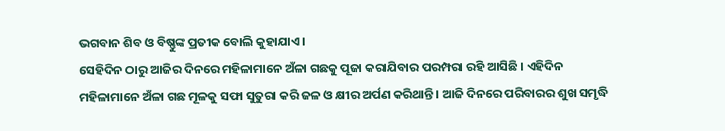ଭଗବାନ ଶିବ ଓ ବିଷ୍ଣୁଙ୍କ ପ୍ରତୀକ ବୋଲି କୁହାଯାଏ ।
ସେହିଦିନ ଠାରୁ ଆଜିର ଦିନରେ ମହିଳାମାନେ ଅଁଳା ଗଛକୁ ପୂଜା କରାଯିବାର ପରମ୍ପରା ରହି ଆସିଛି । ଏହିଦିନ ମହିଳାମାନେ ଅଁଳା ଗଛ ମୂଳକୁ ସଫା ସୁତୁରା କରି ଜଳ ଓ କ୍ଷୀର ଅର୍ପଣ କରିଥାନ୍ତି । ଆଜି ଦିନରେ ପରିବାରର ଶୁଖ ସମୃଦ୍ଧି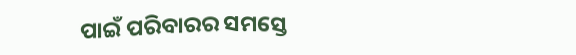ପାଇଁ ପରିବାରର ସମସ୍ତେ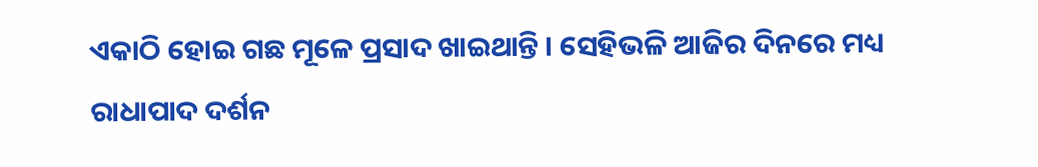ଏକାଠି ହୋଇ ଗଛ ମୂଳେ ପ୍ରସାଦ ଖାଇଥାନ୍ତି । ସେହିଭଳି ଆଜିର ଦିନରେ ମଧ୍ୟ ରାଧାପାଦ ଦର୍ଶନ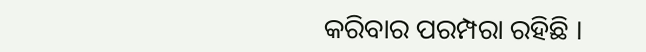କରିବାର ପରମ୍ପରା ରହିଛି ।